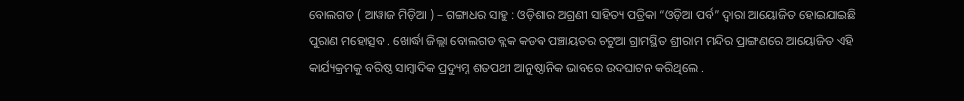ବୋଲଗଡ ( ଆୱାଜ ମିଡ଼ିଆ ) – ଗଙ୍ଗାଧର ସାହୁ : ଓଡ଼ିଶାର ଅଗ୍ରଣୀ ସାହିତ୍ୟ ପତ୍ରିକା “ଓଡ଼ିଆ ପର୍ବ” ଦ୍ୱାରା ଆୟୋଜିତ ହୋଇଯାଇଛି ପୁରାଣ ମହୋତ୍ସବ . ଖୋର୍ଦ୍ଧା ଜିଲ୍ଲା ବୋଲଗଡ ବ୍ଲକ କଡଵ ପଞ୍ଚାୟତର ଚଟୁଆ ଗ୍ରାମସ୍ଥିତ ଶ୍ରୀରାମ ମନ୍ଦିର ପ୍ରାଙ୍ଗଣରେ ଆୟୋଜିତ ଏହି କାର୍ଯ୍ୟକ୍ରମକୁ ବରିଷ୍ଠ ସାମ୍ବାଦିକ ପ୍ରଦ୍ୟୁମ୍ନ ଶତପଥୀ ଆନୁଷ୍ଠାନିକ ଭାବରେ ଉଦଘାଟନ କରିଥିଲେ .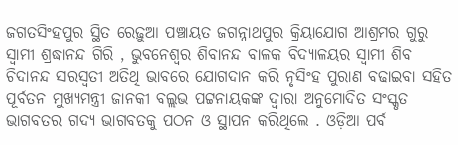ଜଗତସିଂହପୁର ସ୍ଥିତ ରେଢ଼ୁଆ ପଞ୍ଚାୟତ ଜଗନ୍ନାଥପୁର କ୍ରିୟାଯୋଗ ଆଶ୍ରମର ଗୁରୁ ସ୍ୱାମୀ ଶ୍ରଦ୍ଧାନନ୍ଦ ଗିରି , ଭୁବନେଶ୍ୱର ଶିବାନନ୍ଦ ବାଳକ ବିଦ୍ୟାଳୟର ସ୍ୱାମୀ ଶିବ ଚିଦାନନ୍ଦ ସରସ୍ୱତୀ ଅତିଥି ଭାବରେ ଯୋଗଦାନ କରି ନୃସିଂହ ପୁରାଣ ବଢାଇବା ସହିତ ପୂର୍ବତନ ମୁଖ୍ୟମନ୍ତ୍ରୀ ଜାନକୀ ବଲ୍ଲଭ ପଟ୍ଟନାୟକଙ୍କ ଦ୍ୱାରା ଅନୁମୋଦିତ ସଂସ୍କୃତ ଭାଗବତର ଗଦ୍ୟ ଭାଗବତକୁ ପଠନ ଓ ସ୍ଥାପନ କରିଥିଲେ . ଓଡ଼ିଆ ପର୍ବ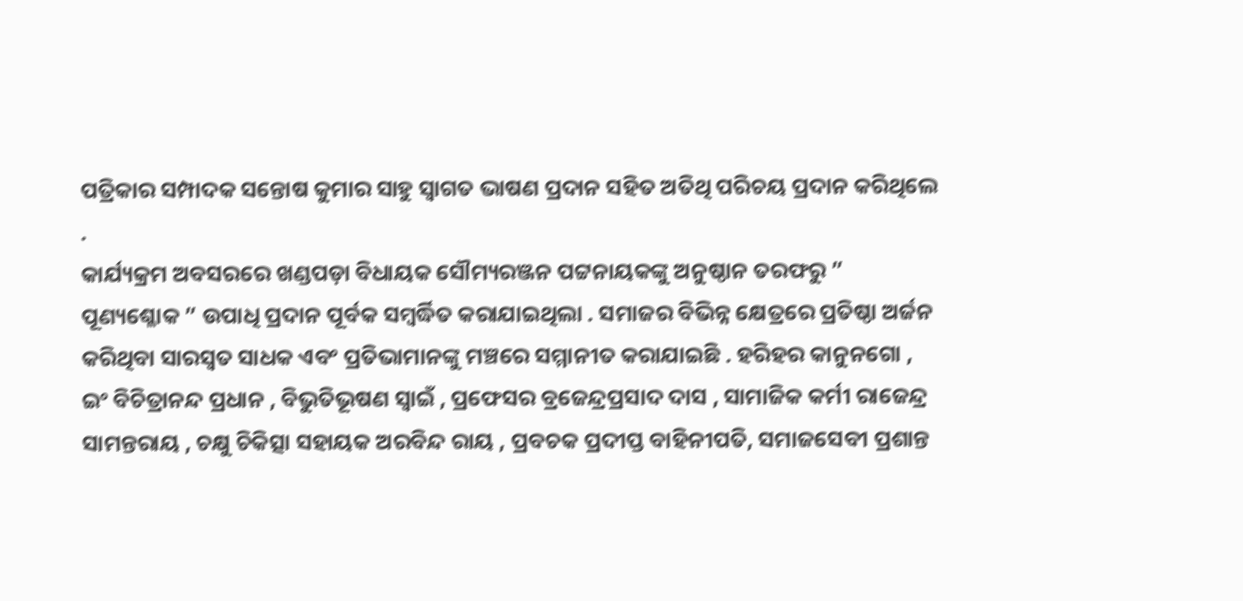ପତ୍ରିକାର ସମ୍ପାଦକ ସନ୍ତୋଷ କୁମାର ସାହୁ ସ୍ୱାଗତ ଭାଷଣ ପ୍ରଦାନ ସହିତ ଅତିଥି ପରିଚୟ ପ୍ରଦାନ କରିଥିଲେ .
କାର୍ଯ୍ୟକ୍ରମ ଅବସରରେ ଖଣ୍ଡପଡ଼ା ବିଧାୟକ ସୌମ୍ୟରଞ୍ଜନ ପଟ୍ଟନାୟକଙ୍କୁ ଅନୁଷ୍ଠାନ ତରଫରୁ ” ପୂଣ୍ୟଶ୍ଳୋକ ” ଉପାଧି ପ୍ରଦାନ ପୂର୍ବକ ସମ୍ବର୍ଦ୍ଧିତ କରାଯାଇଥିଲା . ସମାଜର ବିଭିନ୍ନ କ୍ଷେତ୍ରରେ ପ୍ରତିଷ୍ଠା ଅର୍ଜନ କରିଥିବା ସାରସ୍ୱତ ସାଧକ ଏବଂ ପ୍ରତିଭାମାନଙ୍କୁ ମଞ୍ଚରେ ସମ୍ମାନୀତ କରାଯାଇଛି . ହରିହର କାନୁନଗୋ , ଇଂ ବିଚିତ୍ରାନନ୍ଦ ପ୍ରଧାନ , ବିଭୁତିଭୂଷଣ ସ୍ୱାଇଁ , ପ୍ରଫେସର ବ୍ରଜେନ୍ଦ୍ରପ୍ରସାଦ ଦାସ , ସାମାଜିକ କର୍ମୀ ରାଜେନ୍ଦ୍ର ସାମନ୍ତରାୟ , ଚକ୍ଷୁ ଚିକିତ୍ସା ସହାୟକ ଅରବିନ୍ଦ ରାୟ , ପ୍ରବଚକ ପ୍ରଦୀପ୍ତ ବାହିନୀପତି, ସମାଜସେବୀ ପ୍ରଶାନ୍ତ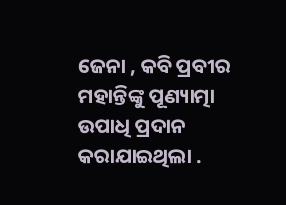ଜେନା , କବି ପ୍ରବୀର ମହାନ୍ତିଙ୍କୁ ପୂଣ୍ୟାତ୍ମା ଉପାଧି ପ୍ରଦାନ କରାଯାଇଥିଲା .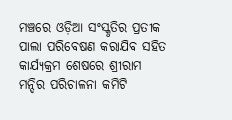ମଞ୍ଚରେ ଓଡ଼ିଆ ସଂସ୍କୃତିର ପ୍ରତୀକ ପାଲା ପରିବେଷଣ କରାଯିବ ସହିତ କାର୍ଯ୍ୟକ୍ରମ ଶେଷରେ ଶ୍ରୀରାମ ମନ୍ଦିର ପରିଚାଳନା କମିଟି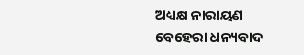ଅଧ୍ୟକ୍ଷ ନାରାୟଣ ବେହେରା ଧନ୍ୟବାଦ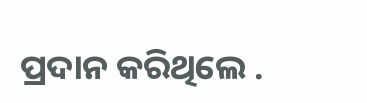ପ୍ରଦାନ କରିଥିଲେ .